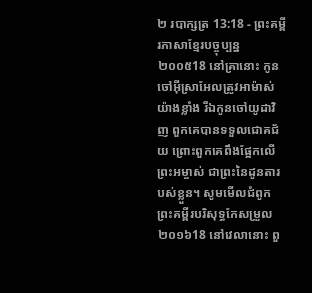២ របាក្សត្រ 13:18 - ព្រះគម្ពីរភាសាខ្មែរបច្ចុប្បន្ន ២០០៥18 នៅគ្រានោះ កូនចៅអ៊ីស្រាអែលត្រូវអាម៉ាស់យ៉ាងខ្លាំង រីឯកូនចៅយូដាវិញ ពួកគេបានទទួលជោគជ័យ ព្រោះពួកគេពឹងផ្អែកលើព្រះអម្ចាស់ ជាព្រះនៃដូនតារបស់ខ្លួន។ សូមមើលជំពូកព្រះគម្ពីរបរិសុទ្ធកែសម្រួល ២០១៦18 នៅវេលានោះ ពួ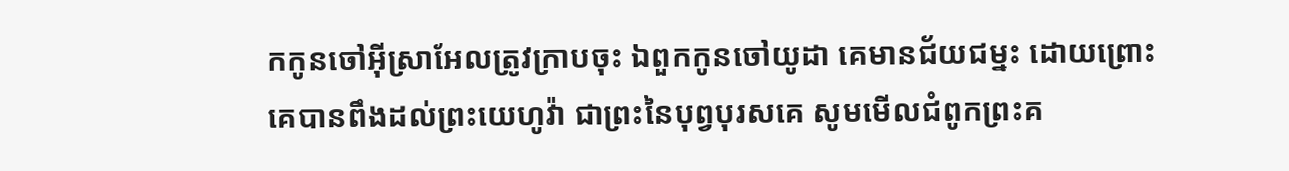កកូនចៅអ៊ីស្រាអែលត្រូវក្រាបចុះ ឯពួកកូនចៅយូដា គេមានជ័យជម្នះ ដោយព្រោះគេបានពឹងដល់ព្រះយេហូវ៉ា ជាព្រះនៃបុព្វបុរសគេ សូមមើលជំពូកព្រះគ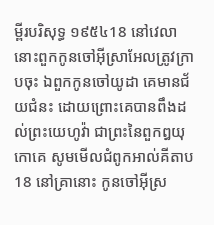ម្ពីរបរិសុទ្ធ ១៩៥៤18 នៅវេលានោះពួកកូនចៅអ៊ីស្រាអែលត្រូវក្រាបចុះ ឯពួកកូនចៅយូដា គេមានជ័យជំនះ ដោយព្រោះគេបានពឹងដល់ព្រះយេហូវ៉ា ជាព្រះនៃពួកឰយុកោគេ សូមមើលជំពូកអាល់គីតាប18 នៅគ្រានោះ កូនចៅអ៊ីស្រ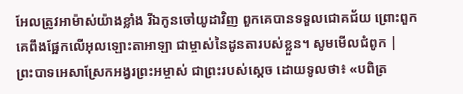អែលត្រូវអាម៉ាស់យ៉ាងខ្លាំង រីឯកូនចៅយូដាវិញ ពួកគេបានទទួលជោគជ័យ ព្រោះពួកគេពឹងផ្អែកលើអុលឡោះតាអាឡា ជាម្ចាស់នៃដូនតារបស់ខ្លួន។ សូមមើលជំពូក |
ព្រះបាទអេសាស្រែកអង្វរព្រះអម្ចាស់ ជាព្រះរបស់ស្ដេច ដោយទូលថា៖ «បពិត្រ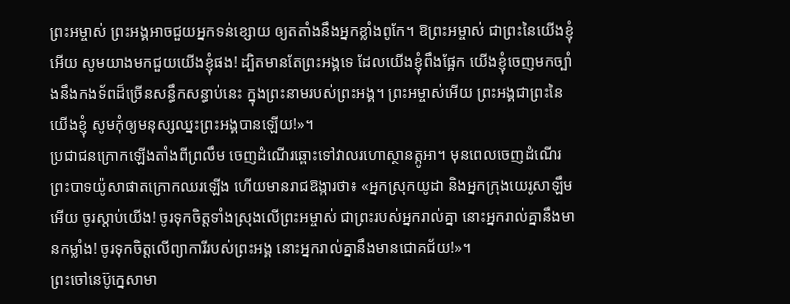ព្រះអម្ចាស់ ព្រះអង្គអាចជួយអ្នកទន់ខ្សោយ ឲ្យតតាំងនឹងអ្នកខ្លាំងពូកែ។ ឱព្រះអម្ចាស់ ជាព្រះនៃយើងខ្ញុំអើយ សូមយាងមកជួយយើងខ្ញុំផង! ដ្បិតមានតែព្រះអង្គទេ ដែលយើងខ្ញុំពឹងផ្អែក យើងខ្ញុំចេញមកច្បាំងនឹងកងទ័ពដ៏ច្រើនសន្ធឹកសន្ធាប់នេះ ក្នុងព្រះនាមរបស់ព្រះអង្គ។ ព្រះអម្ចាស់អើយ ព្រះអង្គជាព្រះនៃយើងខ្ញុំ សូមកុំឲ្យមនុស្សឈ្នះព្រះអង្គបានឡើយ!»។
ប្រជាជនក្រោកឡើងតាំងពីព្រលឹម ចេញដំណើរឆ្ពោះទៅវាលរហោស្ថានត្កូអា។ មុនពេលចេញដំណើរ ព្រះបាទយ៉ូសាផាតក្រោកឈរឡើង ហើយមានរាជឱង្ការថា៖ «អ្នកស្រុកយូដា និងអ្នកក្រុងយេរូសាឡឹមអើយ ចូរស្ដាប់យើង! ចូរទុកចិត្តទាំងស្រុងលើព្រះអម្ចាស់ ជាព្រះរបស់អ្នករាល់គ្នា នោះអ្នករាល់គ្នានឹងមានកម្លាំង! ចូរទុកចិត្តលើព្យាការីរបស់ព្រះអង្គ នោះអ្នករាល់គ្នានឹងមានជោគជ័យ!»។
ព្រះចៅនេប៊ូក្នេសាមា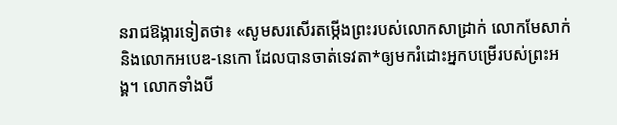នរាជឱង្ការទៀតថា៖ «សូមសរសើរតម្កើងព្រះរបស់លោកសាដ្រាក់ លោកមែសាក់ និងលោកអបេឌ-នេកោ ដែលបានចាត់ទេវតា*ឲ្យមករំដោះអ្នកបម្រើរបស់ព្រះអង្គ។ លោកទាំងបី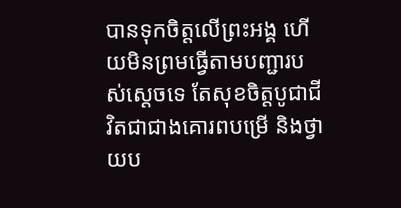បានទុកចិត្តលើព្រះអង្គ ហើយមិនព្រមធ្វើតាមបញ្ជារបស់ស្ដេចទេ តែសុខចិត្តបូជាជីវិតជាជាងគោរពបម្រើ និងថ្វាយប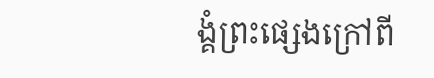ង្គំព្រះផ្សេងក្រៅពី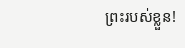ព្រះរបស់ខ្លួន!